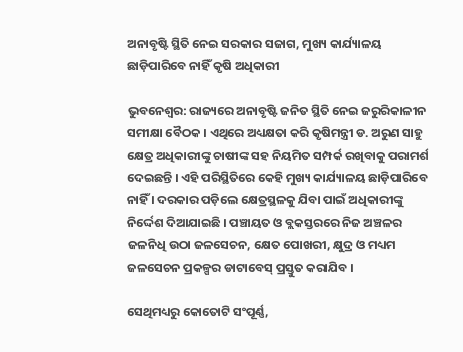ଅନାବୃଷ୍ଟି ସ୍ଥିତି ନେଇ ସରକାର ସଜାଗ, ମୁଖ୍ୟ କାର୍ଯ୍ୟାଳୟ ଛାଡ଼ିପାରିବେ ନାହିଁ କୃଷି ଅଧିକାରୀ

ଭୁବନେଶ୍ୱର: ରାଜ୍ୟରେ ଅନାବୃଷ୍ଟି ଜନିତ ସ୍ଥିତି ନେଇ ଜରୁରିକାଳୀନ ସମୀକ୍ଷା ବୈଠକ । ଏଥିରେ ଅଧ୍ୟକ୍ଷତା କରି କୃଷିମନ୍ତ୍ରୀ ଡ. ଅରୁଣ ସାହୁ କ୍ଷେତ୍ର ଅଧିକାରୀଙ୍କୁ ଚାଷୀଙ୍କ ସହ ନିୟମିତ ସମ୍ପର୍କ ରଖିବାକୁ ପରାମର୍ଶ ଦେଇଛନ୍ତି । ଏହି ପରିସ୍ଥିତିରେ କେହି ମୁଖ୍ୟ କାର୍ଯ୍ୟାଳୟ ଛାଡ଼ିପାରିବେ ନାହିଁ । ଦରକାର ପଡ଼ିଲେ କ୍ଷେତ୍ରସ୍ଥଳକୁ ଯିବା ପାଇଁ ଅଧିକାରୀଙ୍କୁ ନିର୍ଦ୍ଦେଶ ଦିଆଯାଇଛି । ପଞ୍ଚାୟତ ଓ ବ୍ଲକସ୍ତରରେ ନିଜ ଅଞ୍ଚଳର ଜଳନିଧି ଉଠା ଜଳସେଚନ, କ୍ଷେତ ପୋଖରୀ, କ୍ଷୁଦ୍ର ଓ ମଧ୍ୟମ ଜଳସେଚନ ପ୍ରକଳ୍ପର ଡାଟାବେସ୍‌ ପ୍ରସ୍ତୁତ କରାଯିବ ।

ସେଥିମଧ୍ୟରୁ କୋତୋଟି ସଂପୂର୍ଣ୍ଣ,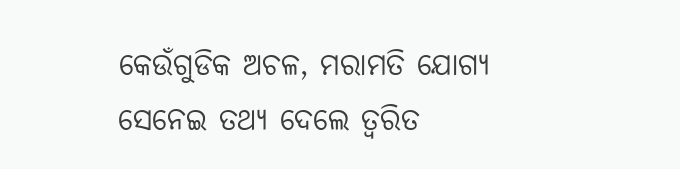କେଉଁଗୁଡିକ ଅଚଳ, ମରାମତି ଯୋଗ୍ୟ ସେନେଇ ତଥ୍ୟ ଦେଲେ ତ୍ବରିତ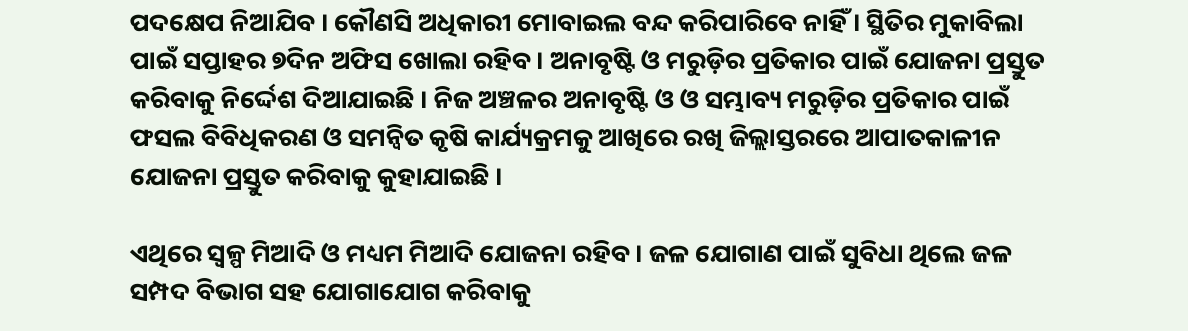ପଦକ୍ଷେପ ନିଆଯିବ । କୌଣସି ଅଧିକାରୀ ମୋବାଇଲ ବନ୍ଦ କରିପାରିବେ ନାହିଁ । ସ୍ଥିତିର ମୁକାବିଲା ପାଇଁ ସପ୍ତାହର ୭ଦିନ ଅଫିସ ଖୋଲା ରହିବ । ଅନାବୃଷ୍ଟି ଓ ମରୁଡ଼ିର ପ୍ରତିକାର ପାଇଁ ଯୋଜନା ପ୍ରସ୍ତୁତ କରିବାକୁ ନିର୍ଦ୍ଦେଶ ଦିଆଯାଇଛି । ନିଜ ଅଞ୍ଚଳର ଅନାବୃଷ୍ଟି ଓ ଓ ସମ୍ଭାବ୍ୟ ମରୁଡ଼ିର ପ୍ରତିକାର ପାଇଁ ଫସଲ ବିବିଧିକରଣ ଓ ସମନ୍ୱିତ କୃଷି କାର୍ଯ୍ୟକ୍ରମକୁ ଆଖିରେ ରଖି ଜିଲ୍ଲାସ୍ତରରେ ଆପାତକାଳୀନ ଯୋଜନା ପ୍ରସ୍ତୁତ କରିବାକୁ କୁହାଯାଇଛି ।

ଏଥିରେ ସ୍ୱଳ୍ପ ମିଆଦି ଓ ମଧ୍ୟମ ମିଆଦି ଯୋଜନା ରହିବ । ଜଳ ଯୋଗାଣ ପାଇଁ ସୁବିଧା ଥିଲେ ଜଳ ସମ୍ପଦ ବିଭାଗ ସହ ଯୋଗାଯୋଗ କରିବାକୁ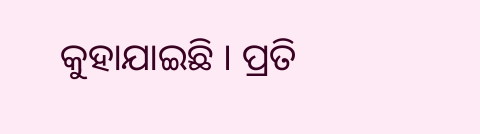କୁହାଯାଇଛି । ପ୍ରତି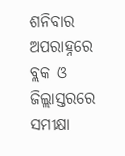ଶନିବାର ଅପରାହ୍ନରେ ବ୍ଲକ ଓ ଜିଲ୍ଲାସ୍ତରରେ ସମୀକ୍ଷା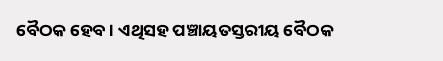ବୈଠକ ହେବ । ଏଥିସହ ପଞ୍ଚାୟତସ୍ତରୀୟ ବୈଠକ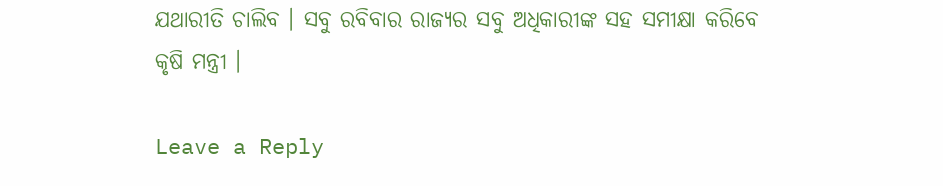ଯଥାରୀତି ଚାଲିବ । ସବୁ ରବିବାର ରାଜ୍ୟର ସବୁ ଅଧିକାରୀଙ୍କ ସହ ସମୀକ୍ଷା କରିବେ କୃଷି ମନ୍ତ୍ରୀ ।

Leave a Reply